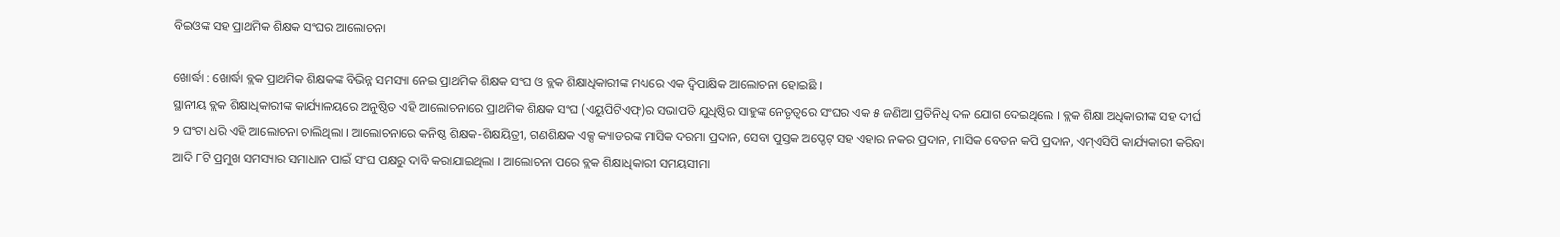ବିଇଓଙ୍କ ସହ ପ୍ରାଥମିକ ଶିକ୍ଷକ ସଂଘର ଆଲୋଚନା

ଖୋର୍ଦ୍ଧା : ଖୋର୍ଦ୍ଧା ବ୍ଲକ ପ୍ରାଥମିକ ଶିକ୍ଷକଙ୍କ ବିଭିନ୍ନ ସମସ୍ୟା ନେଇ ପ୍ରାଥମିକ ଶିକ୍ଷକ ସଂଘ ଓ ବ୍ଲକ ଶିକ୍ଷାଧିକାରୀଙ୍କ ମଧ୍ୟରେ ଏକ ଦ୍ୱିପାକ୍ଷିକ ଆଲୋଚନା ହୋଇଛି ।
ସ୍ଥାନୀୟ ବ୍ଲକ ଶିକ୍ଷାଧିକାରୀଙ୍କ କାର୍ଯ୍ୟାଳୟରେ ଅନୁଷ୍ଠିତ ଏହି ଆଲୋଚନାରେ ପ୍ରାଥମିକ ଶିକ୍ଷକ ସଂଘ (ଏୟୁପିଟିଏଫ୍)ର ସଭାପତି ଯୁଧିଷ୍ଠିର ସାହୁଙ୍କ ନେତୃତ୍ୱରେ ସଂଘର ଏକ ୫ ଜଣିଆ ପ୍ରତିନିଧି ଦଳ ଯୋଗ ଦେଇଥିଲେ । ବ୍ଲକ ଶିକ୍ଷା ଅଧିକାରୀଙ୍କ ସହ ଦୀର୍ଘ ୨ ଘଂଟା ଧରି ଏହି ଆଲୋଚନା ଚାଲିଥିଲା । ଆଲୋଚନାରେ କନିଷ୍ଠ ଶିକ୍ଷକ-ଶିକ୍ଷୟିତ୍ରୀ, ଗଣଶିକ୍ଷକ ଏକ୍ସ କ୍ୟାଡରଙ୍କ ମାସିକ ଦରମା ପ୍ରଦାନ, ସେବା ପୁସ୍ତକ ଅପ୍ଡେଟ୍ ସହ ଏହାର ନକର ପ୍ରଦାନ, ମାସିକ ବେତନ କପି ପ୍ରଦାନ, ଏମ୍ଏସିପି କାର୍ଯ୍ୟକାରୀ କରିବା ଆଦି ୮ଟି ପ୍ରମୁଖ ସମସ୍ୟାର ସମାଧାନ ପାଇଁ ସଂଘ ପକ୍ଷରୁ ଦାବି କରାଯାଇଥିଲା । ଆଲୋଚନା ପରେ ବ୍ଲକ ଶିକ୍ଷାଧିକାରୀ ସମୟସୀମା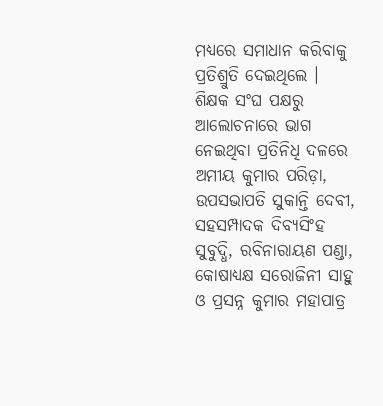ମଧ୍ୟରେ ସମାଧାନ କରିବାକୁ ପ୍ରତିଶ୍ରୁତି ଦେଇଥିଲେ ।
ଶିକ୍ଷକ ସଂଘ ପକ୍ଷରୁ ଆଲୋଚନାରେ ଭାଗ ନେଇଥିବା ପ୍ରତିନିଧି ଦଳରେ ଅମୀୟ କୁମାର ପରିଡ଼ା, ଉପସଭାପତି ସୁକାନ୍ତି ଦେବୀ, ସହସମ୍ପାଦକ ଦିବ୍ୟସିଂହ ସୁବୁଦ୍ଧି, ରବିନାରାୟଣ ପଣ୍ଡା, କୋଷାଧ୍ୟକ୍ଷ ସରୋଜିନୀ ସାହୁ ଓ ପ୍ରସନ୍ନ କୁମାର ମହାପାତ୍ର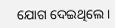ଯୋଗ ଦେଇଥିଲେ ।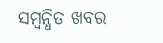ସମ୍ବନ୍ଧିତ ଖବର